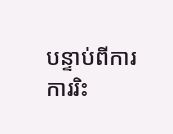បន្ទាប់ពីការការរិះ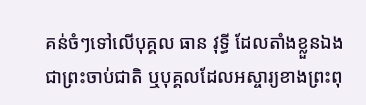គន់ចំៗទៅលើបុគ្គល ធាន វុទ្ធី ដែលតាំងខ្លួនឯងជាព្រះចាប់ជាតិ ឬបុគ្គលដែលអស្ចារ្យខាងព្រះពុ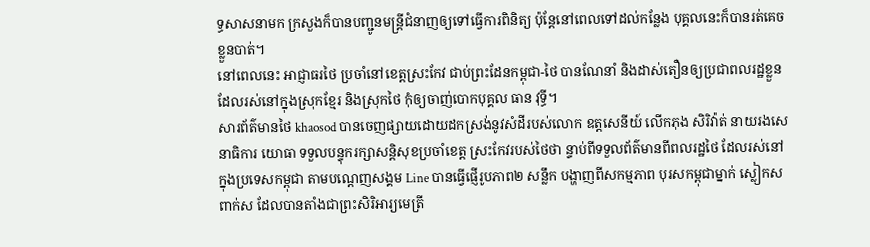ទ្ធសាសនាមក ក្រសួងក៏បានបញ្ជូនមន្ត្រីជំនាញឲ្យទៅធ្វើការពិនិត្យ ប៉ុន្តែនៅពេលទៅដល់កន្លែង បុគ្គលនេះក៏បានរត់គេចខ្លួនបាត់។
នៅពេលនេះ អាជ្ញាធរថៃ ប្រចាំនៅខេត្តស្រះកែវ ជាប់ព្រះដែនកម្ពុជា-ថៃ បានណែនាំ និងដាស់តឿនឲ្យប្រជាពលរដ្ឋខ្លួនដែលរស់នៅក្នុងស្រុកខ្មែរ និងស្រុកថៃ កុំឲ្យចាញ់បោកបុគ្គល ធាន វុទ្ធី។
សារព័ត៌មានថៃ khaosod បានចេញផ្សាយដោយដកស្រង់នូវសំដីរបស់លោក ឧត្តសេនីយ៍ លើកភុង សិរិវ៉ាត់ នាយរងសេនាធិការ យោធា ទទួលបន្ទុករក្សាសន្តិសុខប្រចាំខេត្ត ស្រះកែវរបស់ថៃថា ន្ទាប់ពីទទួលព័ត៌មានពីពលរដ្ឋថៃ ដែលរស់នៅក្នុងប្រទេសកម្ពុជា តាមបណ្តេញសង្គម Line បានធ្វើផ្ញើរូបភាព២ សន្លឹក បង្ហាញពីសកម្មភាព បុរសកម្ពុជាម្នាក់ ស្លៀកសពាក់ស ដែលបានតាំងជាព្រះសិរិអារ្យមេត្រី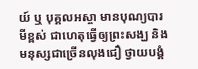យ៍ ឬ បុគ្គលអស្ចា មានបុណ្យបារមីខ្ពស់ ជាហេតុធ្វើឲ្យព្រះសង្ឃ និង មនុស្សជាច្រើនលុងជឿ ថ្វាយបង្គំ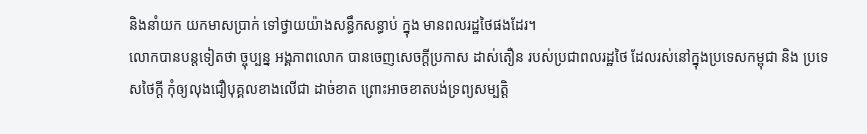និងនាំយក យកមាសប្រាក់ ទៅថ្វាយយ៉ាងសន្ធឹកសន្ធាប់ ក្នុង មានពលរដ្ឋថៃផងដែរ។
លោកបានបន្តទៀតថា ច្ចុប្បន្ន អង្គភាពលោក បានចេញសេចក្តីប្រកាស ដាស់តឿន របស់ប្រជាពលរដ្ឋថៃ ដែលរស់នៅក្នុងប្រទេសកម្ពុជា និង ប្រទេសថៃក្តី កុំឲ្យលុងជឿបុគ្គលខាងលើជា ដាច់ខាត ព្រោះអាចខាតបង់ទ្រព្យសម្បត្តិ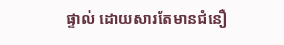ផ្ទាល់ ដោយសារតែមានជំនឿ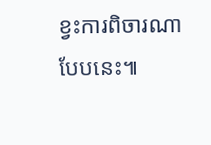ខ្វះការពិចារណាបែបនេះ៕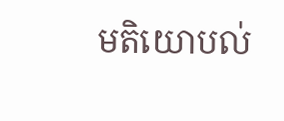មតិយោបល់